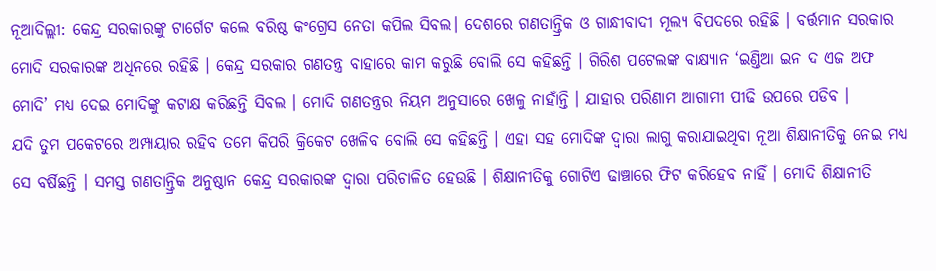ନୂଆଦିଲ୍ଲୀ: କେନ୍ଦ୍ର ସରକାରଙ୍କୁ ଟାର୍ଗେଟ କଲେ ବରିଷ୍ଠ କଂଗ୍ରେସ ନେତା କପିଲ ସିବଲ। ଦେଶରେ ଗଣତାନ୍ତ୍ରିକ ଓ ଗାନ୍ଧୀବାଦୀ ମୂଲ୍ୟ ବିପଦରେ ରହିଛି । ବର୍ତ୍ତମାନ ସରକାର ମୋଦି ସରକାରଙ୍କ ଅଧିନରେ ରହିଛି । କେନ୍ଦ୍ର ସରକାର ଗଣତନ୍ତ୍ର ବାହାରେ କାମ କରୁଛି ବୋଲି ସେ କହିଛନ୍ତି । ଗିରିଶ ପଟେଲଙ୍କ ବାକ୍ଷ୍ୟାନ ‘ଇଣ୍ତିଆ ଇନ ଦ ଏଜ ଅଫ ମୋଦି’ ମଧ୍ୟ ଦେଇ ମୋଦିଙ୍କୁ କଟାକ୍ଷ କରିଛନ୍ତି ସିବଲ । ମୋଦି ଗଣତନ୍ତ୍ରର ନିୟମ ଅନୁସାରେ ଖେଳୁ ନାହାଁନ୍ତି । ଯାହାର ପରିଣାମ ଆଗାମୀ ପୀଢି ଉପରେ ପଡିବ ।
ଯଦି ତୁମ ପକେଟରେ ଅମ୍ପାୟାର ରହିବ ତମେ କିପରି କ୍ରିକେଟ ଖେଳିବ ବୋଲି ସେ କହିଛନ୍ତି । ଏହା ସହ ମୋଦିଙ୍କ ଦ୍ବାରା ଲାଗୁ କରାଯାଇଥିବା ନୂଆ ଶିକ୍ଷାନୀତିକୁ ନେଇ ମଧ୍ୟ ସେ ବର୍ଷିଛନ୍ତି । ସମସ୍ତ ଗଣତାନ୍ତ୍ରିକ ଅନୁଷ୍ଠାନ କେନ୍ଦ୍ର ସରକାରଙ୍କ ଦ୍ୱାରା ପରିଚାଳିତ ହେଉଛି । ଶିକ୍ଷାନୀତିକୁ ଗୋଟିଏ ଢାଞ୍ଚାରେ ଫିଟ କରିହେବ ନାହିଁ । ମୋଦି ଶିକ୍ଷାନୀତି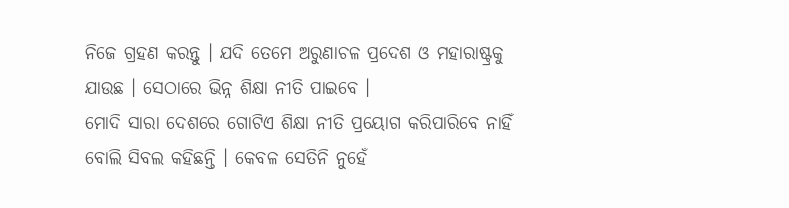ନିଜେ ଗ୍ରହଣ କରନ୍ତୁ । ଯଦି ତେମେ ଅରୁଣାଚଳ ପ୍ରଦେଶ ଓ ମହାରାଷ୍ଟ୍ରକୁ ଯାଉଛ । ସେଠାରେ ଭିନ୍ନ ଶିକ୍ଷା ନୀତି ପାଇବେ ।
ମୋଦି ସାରା ଦେଶରେ ଗୋଟିଏ ଶିକ୍ଷା ନୀତି ପ୍ରୟୋଗ କରିପାରିବେ ନାହିଁ ବୋଲି ସିବଲ କହିଛନ୍ତି । କେବଳ ସେତିନି ନୁହେଁ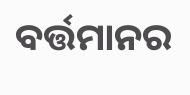ବର୍ତ୍ତମାନର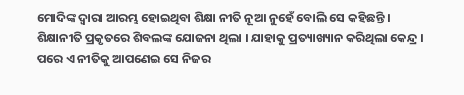ମୋଦିଙ୍କ ଦ୍ୱାରା ଆରମ୍ଭ ହୋଇଥିବା ଶିକ୍ଷା ନୀତି ନୂଆ ନୁହେଁ ବୋଲି ସେ କହିଛନ୍ତି । ଶିକ୍ଷାନୀତି ପ୍ରକୃତରେ ଶିବଲଙ୍କ ଯୋଜନା ଥିଲା । ଯାହାକୁ ପ୍ରତ୍ୟାଖ୍ୟାନ କରିଥିଲା କେନ୍ଦ୍ର । ପରେ ଏ ନୀତିକୁ ଆପଣେଇ ସେ ନିଜର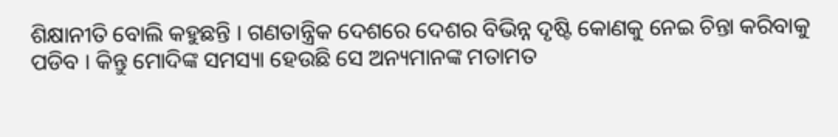ଶିକ୍ଷାନୀତି ବୋଲି କହୁଛନ୍ତି । ଗଣତାନ୍ତ୍ରିକ ଦେଶରେ ଦେଶର ବିଭିନ୍ନ ଦୃଷ୍ଟି କୋଣକୁ ନେଇ ଚିନ୍ତା କରିବାକୁ ପଡିବ । କିନ୍ତୁ ମୋଦିଙ୍କ ସମସ୍ୟା ହେଉଛି ସେ ଅନ୍ୟମାନଙ୍କ ମତାମତ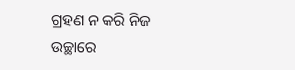ଗ୍ରହଣ ନ କରି ନିଜ ଉଚ୍ଛାରେ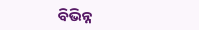ବିଭିନ୍ନ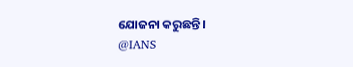ଯୋଜନା କରୁଛନ୍ତି ।
@IANS